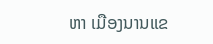ຫາ ເມືອງນານແຂ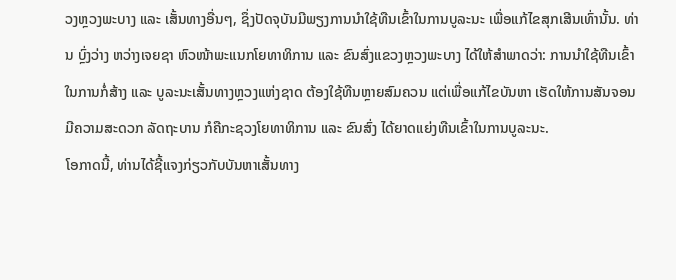ວງຫຼວງພະບາງ ແລະ ເສັ້ນທາງອື່ນໆ, ຊຶ່ງປັດຈຸບັນມີພຽງການນຳໃຊ້ທືນເຂົ້າໃນການບູລະນະ ເພື່ອແກ້ໄຂສຸກເສີນເທົ່ານັ້ນ. ທ່ານ ບຼົ່ງວ່າງ ຫວ່າງເຈຍຊາ ຫົວໜ້າພະແນກໂຍທາທິການ ແລະ ຂົນສົ່ງແຂວງຫຼວງພະບາງ ໄດ້ໃຫ້ສຳພາດວ່າ: ການນຳໃຊ້ທືນເຂົ້າໃນການກໍ່ສ້າງ ແລະ ບູລະນະເສັ້ນທາງຫຼວງແຫ່ງຊາດ ຕ້ອງໃຊ້ທືນຫຼາຍສົມຄວນ ແຕ່ເພື່ອແກ້ໄຂບັນຫາ ເຮັດໃຫ້ການສັນຈອນມີຄວາມສະດວກ ລັດຖະບານ ກໍຄືກະຊວງໂຍທາທິການ ແລະ ຂົນສົ່ງ ໄດ້ຍາດແຍ່ງທືນເຂົ້າໃນການບູລະນະ.
ໂອກາດນີ້, ທ່ານໄດ້ຊີ້ແຈງກ່ຽວກັບບັນຫາເສັ້ນທາງ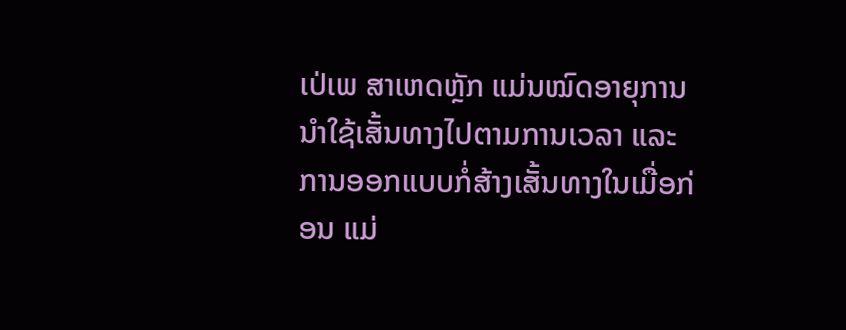ເປ່ເພ ສາເຫດຫຼັກ ແມ່ນໝົດອາຍຸການນໍາໃຊ້ເສັ້ນທາງໄປຕາມການເວລາ ແລະ ການອອກແບບກໍ່ສ້າງເສັ້ນທາງໃນເມື່ອກ່ອນ ແມ່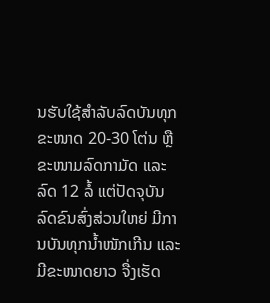ນຮັບໃຊ້ສຳລັບລົດບັນທຸກຂະໜາດ 20-30 ໂຕ່ນ ຫຼື ຂະໜາມລົດກາມັດ ແລະ ລົດ 12 ລໍ້ ແຕ່ປັດຈຸບັນ ລົດຂົນສົ່ງສ່ວນໃຫຍ່ ມີການບັນທຸກນ້ຳໜັກເກີນ ແລະ ມີຂະໜາດຍາວ ຈື່ງເຮັດ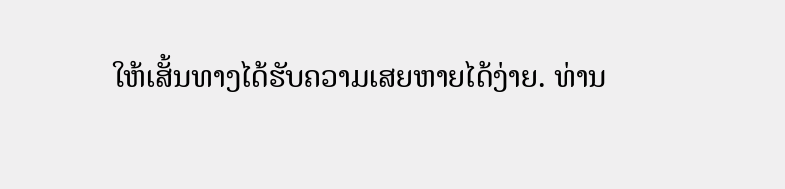ໃຫ້ເສັ້ນທາງໄດ້ຮັບຄວາມເສຍຫາຍໄດ້ງ່າຍ. ທ່ານ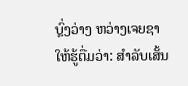ບຼົ່ງວ່າງ ຫວ່າງເຈຍຊາ ໃຫ້ຮູ້ຕື່ມວ່າ: ສຳລັບເສັ້ນ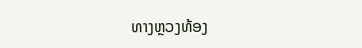ທາງຫຼວງທ້ອງ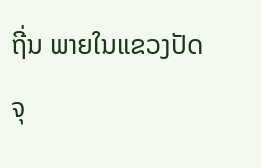ຖີ່ນ ພາຍໃນແຂວງປັດຈຸ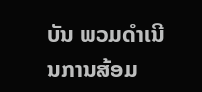ບັນ ພວມດຳເນີນການສ້ອມ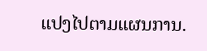ແປງໄປຕາມແຜນການ.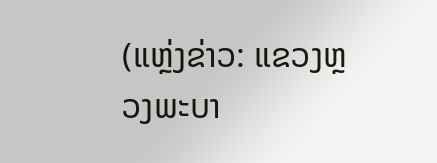(ແຫຼ່ງຂ່າວ: ແຂວງຫຼວງພະບາ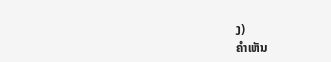ງ)
ຄໍາເຫັນ